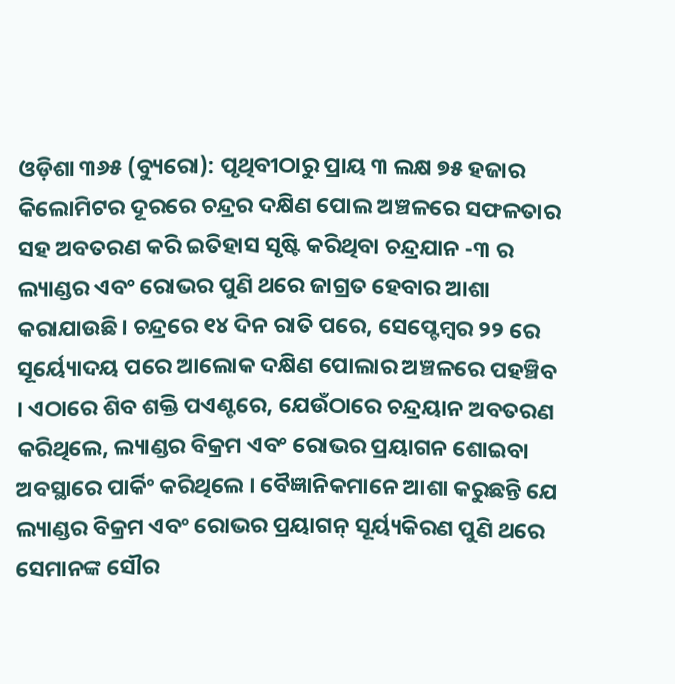ଓଡ଼ିଶା ୩୬୫ (ବ୍ୟୁରୋ): ପୃଥିବୀଠାରୁ ପ୍ରାୟ ୩ ଲକ୍ଷ ୭୫ ହଜାର କିଲୋମିଟର ଦୂରରେ ଚନ୍ଦ୍ରର ଦକ୍ଷିଣ ପୋଲ ଅଞ୍ଚଳରେ ସଫଳତାର ସହ ଅବତରଣ କରି ଇତିହାସ ସୃଷ୍ଟି କରିଥିବା ଚନ୍ଦ୍ରଯାନ -୩ ର ଲ୍ୟାଣ୍ଡର ଏବଂ ରୋଭର ପୁଣି ଥରେ ଜାଗ୍ରତ ହେବାର ଆଶା କରାଯାଉଛି। ଚନ୍ଦ୍ରରେ ୧୪ ଦିନ ରାତି ପରେ, ସେପ୍ଟେମ୍ବର ୨୨ ରେ ସୂର୍ୟ୍ୟୋଦୟ ପରେ ଆଲୋକ ଦକ୍ଷିଣ ପୋଲାର ଅଞ୍ଚଳରେ ପହଞ୍ଚିବ । ଏଠାରେ ଶିବ ଶକ୍ତି ପଏଣ୍ଟରେ, ଯେଉଁଠାରେ ଚନ୍ଦ୍ରୟାନ ଅବତରଣ କରିଥିଲେ, ଲ୍ୟାଣ୍ଡର ବିକ୍ରମ ଏବଂ ରୋଭର ପ୍ରୟାଗନ ଶୋଇବା ଅବସ୍ଥାରେ ପାର୍କିଂ କରିଥିଲେ । ବୈଜ୍ଞାନିକମାନେ ଆଶା କରୁଛନ୍ତି ଯେ ଲ୍ୟାଣ୍ଡର ବିକ୍ରମ ଏବଂ ରୋଭର ପ୍ରୟାଗନ୍ ସୂର୍ୟ୍ୟକିରଣ ପୁଣି ଥରେ ସେମାନଙ୍କ ସୌର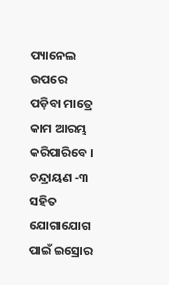ପ୍ୟାନେଲ ଉପରେ ପଡ଼ିବା ମାତ୍ରେ କାମ ଆରମ୍ଭ କରିପାରିବେ ।
ଚନ୍ଦ୍ରାୟଣ -୩ ସହିତ ଯୋଗାଯୋଗ ପାଇଁ ଇସ୍ରୋର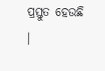ପ୍ରସ୍ତୁତ ହେଉଛି ।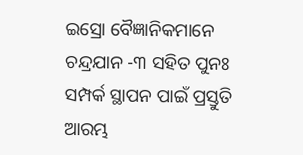ଇସ୍ରୋ ବୈଜ୍ଞାନିକମାନେ ଚନ୍ଦ୍ରଯାନ -୩ ସହିତ ପୁନଃ ସମ୍ପର୍କ ସ୍ଥାପନ ପାଇଁ ପ୍ରସ୍ତୁତି ଆରମ୍ଭ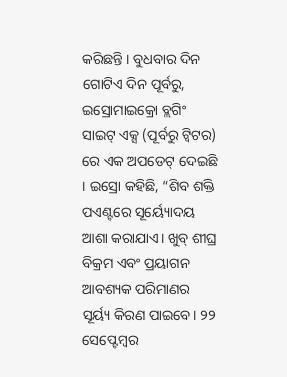କରିଛନ୍ତି । ବୁଧବାର ଦିନ ଗୋଟିଏ ଦିନ ପୂର୍ବରୁ, ଇସ୍ରୋମାଇକ୍ରୋ ବ୍ଲଗିଂ ସାଇଟ୍ ଏକ୍ସ (ପୂର୍ବରୁ ଟ୍ୱିଟର) ରେ ଏକ ଅପଡେଟ୍ ଦେଇଛି । ଇସ୍ରୋ କହିଛି, “ଶିବ ଶକ୍ତି ପଏଣ୍ଟରେ ସୂର୍ୟ୍ୟୋଦୟ ଆଶା କରାଯାଏ। ଖୁବ୍ ଶୀଘ୍ର ବିକ୍ରମ ଏବଂ ପ୍ରୟାଗନ ଆବଶ୍ୟକ ପରିମାଣର ସୂର୍ୟ୍ୟ କିରଣ ପାଇବେ। ୨୨ ସେପ୍ଟେମ୍ବର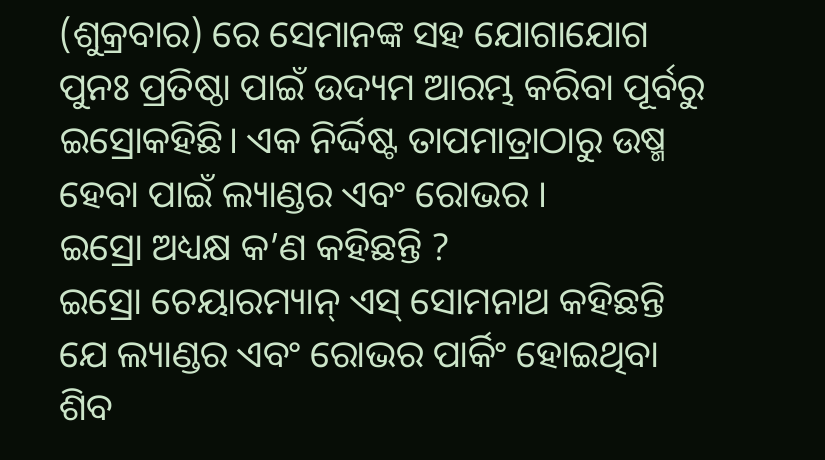(ଶୁକ୍ରବାର) ରେ ସେମାନଙ୍କ ସହ ଯୋଗାଯୋଗ ପୁନଃ ପ୍ରତିଷ୍ଠା ପାଇଁ ଉଦ୍ୟମ ଆରମ୍ଭ କରିବା ପୂର୍ବରୁ ଇସ୍ରୋକହିଛି। ଏକ ନିର୍ଦ୍ଦିଷ୍ଟ ତାପମାତ୍ରାଠାରୁ ଉଷ୍ମ ହେବା ପାଇଁ ଲ୍ୟାଣ୍ଡର ଏବଂ ରୋଭର ।
ଇସ୍ରୋ ଅଧ୍ୟକ୍ଷ କ’ଣ କହିଛନ୍ତି ?
ଇସ୍ରୋ ଚେୟାରମ୍ୟାନ୍ ଏସ୍ ସୋମନାଥ କହିଛନ୍ତି ଯେ ଲ୍ୟାଣ୍ଡର ଏବଂ ରୋଭର ପାର୍କିଂ ହୋଇଥିବା ଶିବ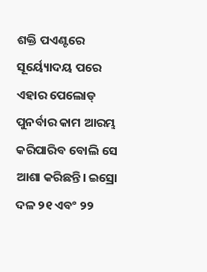ଶକ୍ତି ପଏଣ୍ଟରେ ସୂର୍ୟ୍ୟୋଦୟ ପରେ ଏହାର ପେଲୋଡ୍ ପୁନର୍ବାର କାମ ଆରମ୍ଭ କରିପାରିବ ବୋଲି ସେ ଆଶା କରିଛନ୍ତି। ଇସ୍ରୋ ଦଳ ୨୧ ଏବଂ ୨୨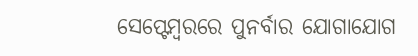ସେପ୍ଟେମ୍ବରରେ ପୁନର୍ବାର ଯୋଗାଯୋଗ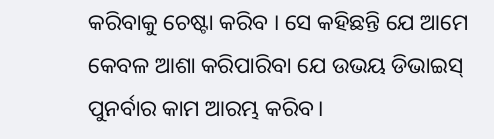କରିବାକୁ ଚେଷ୍ଟା କରିବ । ସେ କହିଛନ୍ତି ଯେ ଆମେ କେବଳ ଆଶା କରିପାରିବା ଯେ ଉଭୟ ଡିଭାଇସ୍ ପୁନର୍ବାର କାମ ଆରମ୍ଭ କରିବ।